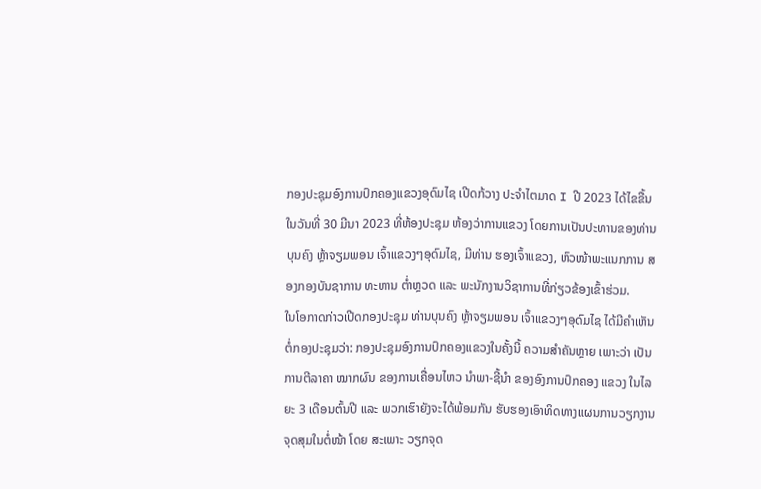ກອງປະຊຸມອົງການປົກຄອງແຂວງອຸດົມໄຊ ເປີດກ້ວາງ ປະຈຳໄຕມາດ I ປີ 2023 ໄດ້ໄຂຂື້ນໃນວັນທີ່ 30 ມີນາ 2023 ທີ່ຫ້ອງປະຊຸມ ຫ້ອງວ່າການແຂວງ ໂດຍການເປັນປະທານຂອງທ່ານ ບຸນຄົງ ຫຼ້າຈຽມພອນ ເຈົ້າແຂວງໆອຸດົມໄຊ, ມີທ່ານ ຮອງເຈົ້າແຂວງ, ຫົວໜ້າພະແນກການ ສອງກອງບັນຊາການ ທະຫານ ຕ່ຳຫຼວດ ແລະ ພະນັກງານວິຊາການທີ່ກ່ຽວຂ້ອງເຂົ້າຮ່ວມ.
ໃນໂອກາດກ່າວເປີດກອງປະຊຸມ ທ່ານບຸນຄົງ ຫຼ້າຈຽມພອນ ເຈົ້າແຂວງໆອຸດົມໄຊ ໄດ້ມີຄຳເຫັນຕໍ່ກອງປະຊຸມວ່າ: ກອງປະຊຸມອົງການປົກຄອງແຂວງໃນຄັ້ງນີ້ ຄວາມສຳຄັນຫຼາຍ ເພາະວ່າ ເປັນການຕີລາຄາ ໝາກຜົນ ຂອງການເຄື່ອນໄຫວ ນຳພາ-ຊີ້ນຳ ຂອງອົງການປົກຄອງ ແຂວງ ໃນໄລຍະ 3 ເດືອນຕົ້ນປີ ແລະ ພວກເຮົາຍັງຈະໄດ້ພ້ອມກັນ ຮັບຮອງເອົາທິດທາງແຜນການວຽກງານຈຸດສຸມໃນຕໍ່ໜ້າ ໂດຍ ສະເພາະ ວຽກຈຸດ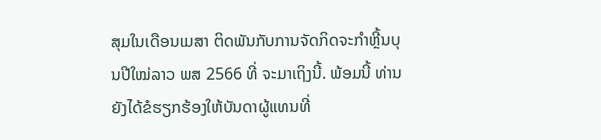ສຸມໃນເດືອນເມສາ ຕິດພັນກັບການຈັດກິດຈະກໍາຫຼີ້ນບຸນປີໃໝ່ລາວ ພສ 2566 ທີ່ ຈະມາເຖິງນີ້. ພ້ອມນີ້ ທ່ານ ຍັງໄດ້ຂໍຮຽກຮ້ອງໃຫ້ບັນດາຜູ້ແທນທີ່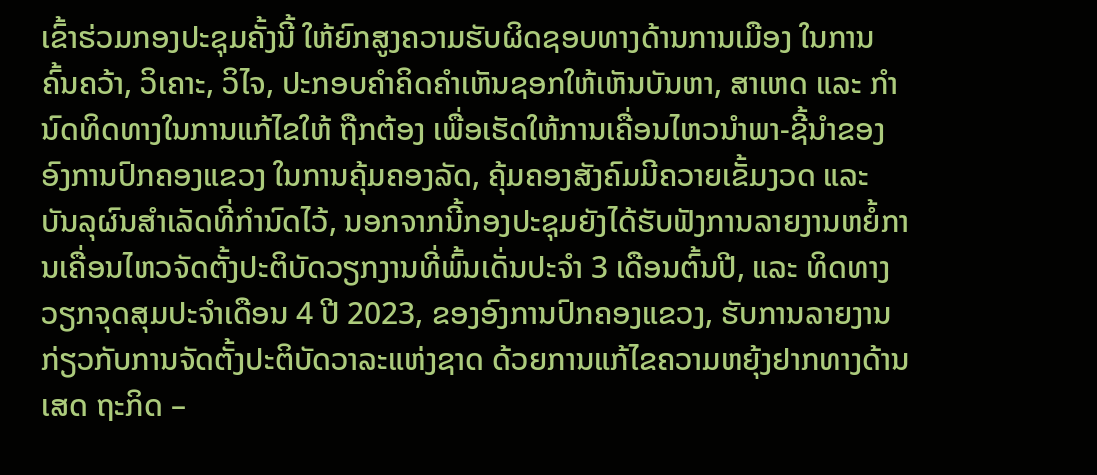ເຂົ້າຮ່ວມກອງປະຊຸມຄັ້ງນີ້ ໃຫ້ຍົກສູງຄວາມຮັບຜິດຊອບທາງດ້ານການເມືອງ ໃນການຄົ້ນຄວ້າ, ວິເຄາະ, ວິໄຈ, ປະກອບຄຳຄິດຄຳເຫັນຊອກໃຫ້ເຫັນບັນຫາ, ສາເຫດ ແລະ ກຳນົດທິດທາງໃນການແກ້ໄຂໃຫ້ ຖືກຕ້ອງ ເພື່ອເຮັດໃຫ້ການເຄື່ອນໄຫວນຳພາ-ຊີ້ນຳຂອງອົງການປົກຄອງແຂວງ ໃນການຄຸ້ມຄອງລັດ, ຄຸ້ມຄອງສັງຄົມມີຄວາຍເຂັ້ມງວດ ແລະ ບັນລຸຜົນສຳເລັດທີ່ກຳນົດໄວ້, ນອກຈາກນີ້ກອງປະຊຸມຍັງໄດ້ຮັບຟັງການລາຍງານຫຍໍ້ການເຄື່ອນໄຫວຈັດຕັ້ງປະຕິບັດວຽກງານທີ່ພົ້ນເດັ່ນປະຈຳ 3 ເດືອນຕົ້ນປີ, ແລະ ທິດທາງວຽກຈຸດສຸມປະຈຳເດືອນ 4 ປີ 2023, ຂອງອົງການປົກຄອງແຂວງ, ຮັບການລາຍງານກ່ຽວກັບການຈັດຕັ້ງປະຕິບັດວາລະແຫ່ງຊາດ ດ້ວຍການແກ້ໄຂຄວາມຫຍຸ້ງຢາກທາງດ້ານເສດ ຖະກິດ –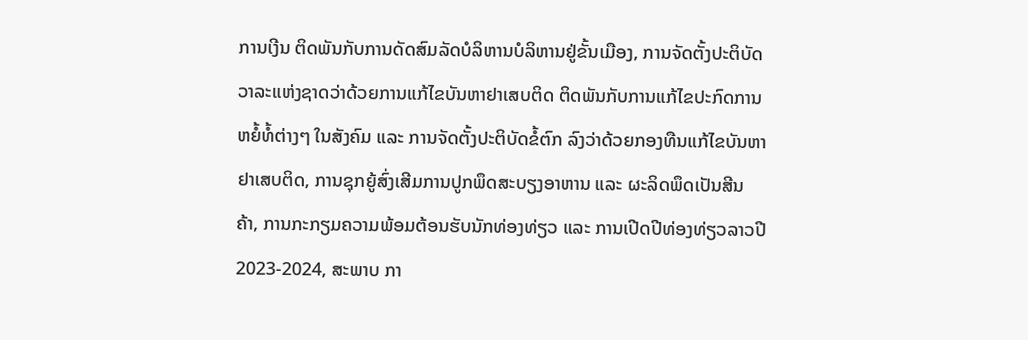ການເງີນ ຕິດພັນກັບການດັດສົມລັດບໍລິຫານບໍລິຫານຢູ່ຂັ້ນເມືອງ, ການຈັດຕັ້ງປະຕິບັດວາລະແຫ່ງຊາດວ່າດ້ວຍການແກ້ໄຂບັນຫາຢາເສບຕິດ ຕິດພັນກັບການແກ້ໄຂປະກົດການຫຍໍ້ທໍ້ຕ່າງໆ ໃນສັງຄົມ ແລະ ການຈັດຕັ້ງປະຕິບັດຂໍ້ຕົກ ລົງວ່າດ້ວຍກອງທືນແກ້ໄຂບັນຫາຢາເສບຕິດ, ການຊຸກຍູ້ສົ່ງເສີມການປູກພຶດສະບຽງອາຫານ ແລະ ຜະລິດພຶດເປັນສີນຄ້າ, ການກະກຽມຄວາມພ້ອມຕ້ອນຮັບນັກທ່ອງທ່ຽວ ແລະ ການເປີດປີທ່ອງທ່ຽວລາວປີ 2023-2024, ສະພາບ ກາ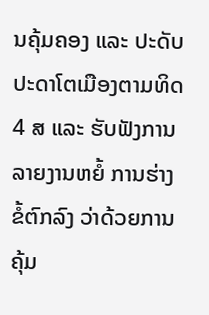ນຄຸ້ມຄອງ ແລະ ປະດັບປະດາໂຕເມືອງຕາມທິດ 4 ສ ແລະ ຮັບຟັງການ ລາຍງານຫຍໍ້ ການຮ່າງຂໍ້ຕົກລົງ ວ່າດ້ວຍການຄຸ້ມ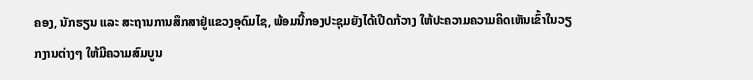ຄອງ, ນັກຮຽນ ແລະ ສະຖານການສຶກສາຢູ່ແຂວງອຸດົມໄຊ, ພ້ອມນີ້ກອງປະຊຸມຍັງໄດ້ເປີດກ້ວາງ ໃຫ້ປະຄວາມຄວາມຄິດເຫັນເຂົ້າໃນວຽກງານຕ່າງໆ ໃຫ້ມີຄວາມສົມບູນ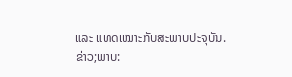ແລະ ແທດເໝາະກັບສະພາບປະຈຸບັນ.
ຂ່າວ;ພາບ: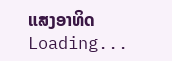ແສງອາທິດ
Loading...